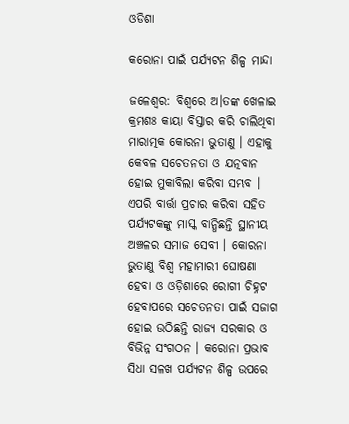ଓଡିଶା

କରୋନା ପାଇଁ ପର୍ଯ୍ୟଟନ ଶିଳ୍ପ ମାନ୍ଦା

ଜଳେଶ୍ୱର: ବିଶ୍ୱରେ ଅ।ତଙ୍କ ଖେଳାଇ କ୍ରମଶଃ କାୟା ବିସ୍ତାର କରି ଚାଲିଥିବା ମାରାତ୍ମକ କୋରନା ଭୁତାଣୁ । ଏହାକୁ କେବଳ ସଚେତନତା ଓ ଯତ୍ନବାନ ହୋଇ ମୁକାବିଲା କରିବା ସମ୍ଭବ । ଏପରି ବାର୍ତ୍ତା ପ୍ରଚାର କରିବା ସହିତ ପର୍ଯ୍ୟଟକଙ୍କୁ ମାସ୍କ ବାନ୍ଧିଛନ୍ତି ସ୍ଥାନୀୟ ଅଞ୍ଚଳର ସମାଜ ସେବୀ । କୋରନା ଭୁତାଣୁ ବିଶ୍ୱ ମହାମାରୀ ଘୋଷଣା ହେବା ଓ ଓଡ଼ିଶାରେ ରୋଗୀ ଚିହ୍ନଟ ହେବାପରେ ସଚେତନତା ପାଇଁ ସଜାଗ ହୋଇ ଉଠିଛନ୍ତି ରାଜ୍ୟ ସରକାର ଓ ବିଭିନ୍ନ ସଂଗଠନ । କରୋନା ପ୍ରଭାବ ସିଧା ସଳଖ ପର୍ଯ୍ୟଟନ ଶିଳ୍ପ ଉପରେ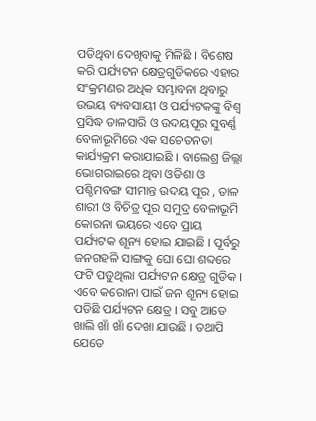ପଡିଥିବା ଦେଖିବାକୁ ମିଳିଛି । ବିଶେଷ କରି ପର୍ଯ୍ୟଟନ କ୍ଷେତ୍ରଗୁଡିକରେ ଏହାର ସଂକ୍ରମଣର ଅଧିକ ସମ୍ଭାବନା ଥିବାରୁ ଉଭୟ ବ୍ୟବସାୟୀ ଓ ପର୍ଯ୍ୟଟକଙ୍କୁ ବିଶ୍ୱ ପ୍ରସିଦ୍ଧ ତାଳସାରି ଓ ଉଦୟପୂର ସୁବର୍ଣ୍ଣ ବେଳାଭୂମିରେ ଏକ ସଚେତନତା କାର୍ଯ୍ୟକ୍ରମ କରାଯାଇଛି । ବାଲେଶ୍ର ଜିଲ୍ଲା ଭୋଗରାଇରେ ଥିବା ଓଡିଶା ଓ ପଶ୍ଚିମବଙ୍ଗ ସୀମାନ୍ତ ଉଦୟ ପୂର , ତାଳ ଶାରୀ ଓ ବିଚିତ୍ର ପୂର ସମୁଦ୍ର ବେଳାଭୂମି କୋରନା ଭୟରେ ଏବେ ପ୍ରାୟ ପର୍ଯ୍ୟଟକ ଶୂନ୍ୟ ହୋଇ ଯାଇଛି । ପୂର୍ବରୁ ଜନଗହଳି ସାଙ୍ଗକୁ ଘୋ ଘୋ ଶବ୍ଦରେ ଫଟି ପଡୁଥିଲା ପର୍ଯ୍ୟଟନ କ୍ଷେତ୍ର ଗୁଡିକ । ଏବେ କରୋନା ପାଇଁ ଜନ ଶୂନ୍ୟ ହୋଇ ପଡିଛି ପର୍ଯ୍ୟଟନ କ୍ଷେତ୍ର । ସବୁ ଆଡେ ଖାଲି ଖାଁ ଖାଁ ଦେଖା ଯାଉଛି । ତଥାପି ଯେତେ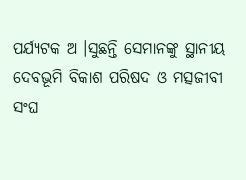ପର୍ଯ୍ୟଟକ ଅ ।ସୁଛନ୍ତି ସେମାନଙ୍କୁ ସ୍ଥାନୀୟ ଦେବଭୂମି ବିକାଶ ପରିଷଦ ଓ ମତ୍ସଜୀବୀ ସଂଘ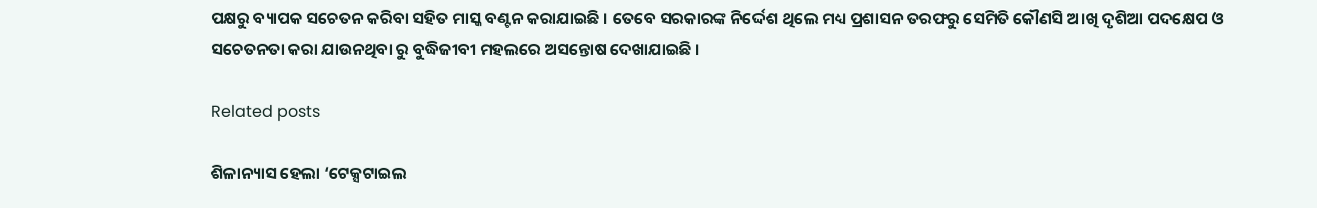ପକ୍ଷରୁ ବ୍ୟାପକ ସଚେତନ କରିବା ସହିତ ମାସ୍କ ବଣ୍ଟନ କରାଯାଇଛି । ତେବେ ସରକାରଙ୍କ ନିର୍ଦ୍ଦେଶ ଥିଲେ ମଧ୍ୟ ପ୍ରଶାସନ ତରଫରୁ ସେମିତି କୌଣସି ଅ।ଖି ଦୃଶିଆ ପଦକ୍ଷେପ ଓ ସଚେତନତା କରା ଯାଉନଥିବା ରୁ ବୁଦ୍ଧିଜୀବୀ ମହଲରେ ଅସନ୍ତୋଷ ଦେଖାଯାଇଛି ।

Related posts

ଶିଳାନ୍ୟାସ ହେଲା ‘ଟେକ୍ସଟାଇଲ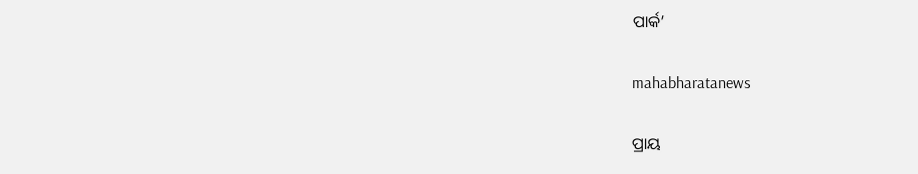ପାର୍କ’

mahabharatanews

ପ୍ରାୟ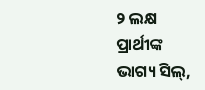୨ ଲକ୍ଷ ପ୍ରାର୍ଥୀଙ୍କ ଭାଗ୍ୟ ସିଲ୍‌,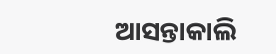ଆସନ୍ତାକାଲି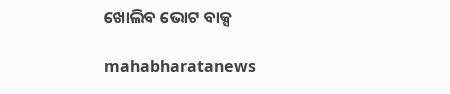ଖୋଲିବ ଭୋଟ ବାକ୍ସ

mahabharatanews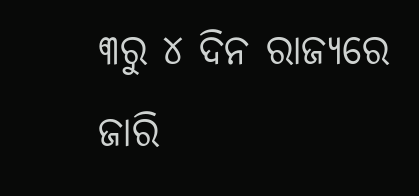୩ରୁ ୪ ଦିନ ରାଜ୍ୟରେ ଜାରି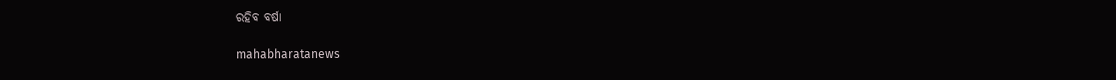ରହିବ ବର୍ଷା

mahabharatanews